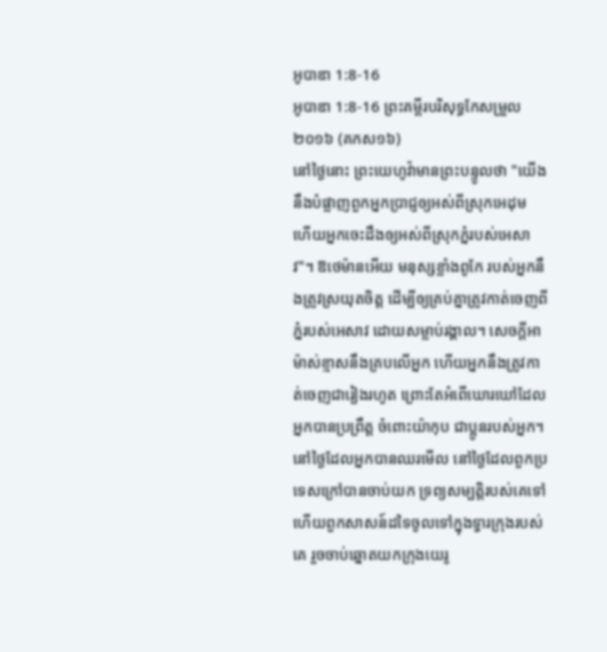អូបាឌា 1:8-16
អូបាឌា 1:8-16 ព្រះគម្ពីរបរិសុទ្ធកែសម្រួល ២០១៦ (គកស១៦)
នៅថ្ងៃនោះ ព្រះយេហូវ៉ាមានព្រះបន្ទូលថា "យើងនឹងបំផ្លាញពួកអ្នកប្រាជ្ញឲ្យអស់ពីស្រុកអេដុម ហើយអ្នកចេះដឹងឲ្យអស់ពីស្រុកភ្នំរបស់អេសាវ"។ ឱថេម៉ានអើយ មនុស្សខ្លាំងពូកែ របស់អ្នកនឹងត្រូវស្រយុតចិត្ត ដើម្បីឲ្យគ្រប់គ្នាត្រូវកាត់ចេញពីភ្នំរបស់អេសាវ ដោយសម្លាប់រង្គាល។ សេចក្ដីអាម៉ាស់ខ្មាសនឹងគ្របលើអ្នក ហើយអ្នកនឹងត្រូវកាត់ចេញជារៀងរហូត ព្រោះតែអំពើឃោរឃៅដែលអ្នកបានប្រព្រឹត្ត ចំពោះយ៉ាកុប ជាប្អូនរបស់អ្នក។ នៅថ្ងៃដែលអ្នកបានឈរមើល នៅថ្ងៃដែលពួកប្រទេសក្រៅបានចាប់យក ទ្រព្យសម្បត្តិរបស់គេទៅ ហើយពួកសាសន៍ដទៃចូលទៅក្នុងទ្វារក្រុងរបស់គេ រួចចាប់ឆ្នោតយកក្រុងយេរូ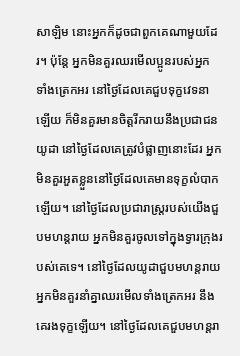សាឡិម នោះអ្នកក៏ដូចជាពួកគេណាមួយដែរ។ ប៉ុន្តែ អ្នកមិនគួរឈរមើលប្អូនរបស់អ្នក ទាំងត្រេកអរ នៅថ្ងៃដែលគេជួបទុក្ខវេទនាឡើយ ក៏មិនគួរមានចិត្តរីករាយនឹងប្រជាជនយូដា នៅថ្ងៃដែលគេត្រូវបំផ្លាញនោះដែរ អ្នកមិនគួរអួតខ្លួននៅថ្ងៃដែលគេមានទុក្ខលំបាកឡើយ។ នៅថ្ងៃដែលប្រជារាស្ត្ររបស់យើងជួបមហន្តរាយ អ្នកមិនគួរចូលទៅក្នុងទ្វារក្រុងរបស់គេទេ។ នៅថ្ងៃដែលយូដាជួបមហន្តរាយ អ្នកមិនគួរនាំគ្នាឈរមើលទាំងត្រេកអរ នឹងគេរងទុក្ខឡើយ។ នៅថ្ងៃដែលគេជួបមហន្តរា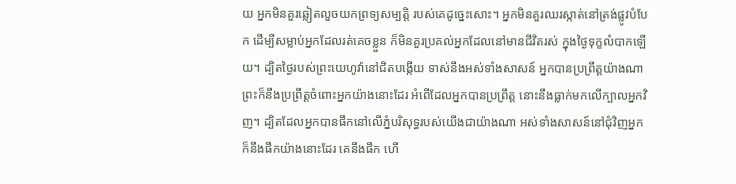យ អ្នកមិនគួរឆ្លៀតលួចយកព្រទ្យសម្បត្តិ របស់គេដូច្នេះសោះ។ អ្នកមិនគួរឈរស្កាត់នៅត្រង់ផ្លូវបំបែក ដើម្បីសម្លាប់អ្នកដែលរត់គេចខ្លួន ក៏មិនគួរប្រគល់អ្នកដែលនៅមានជីវិតរស់ ក្នុងថ្ងៃទុក្ខលំបាកឡើយ។ ដ្បិតថ្ងៃរបស់ព្រះយេហូវ៉ានៅជិតបង្កើយ ទាស់នឹងអស់ទាំងសាសន៍ អ្នកបានប្រព្រឹត្តយ៉ាងណា ព្រះក៏នឹងប្រព្រឹត្តចំពោះអ្នកយ៉ាងនោះដែរ អំពើដែលអ្នកបានប្រព្រឹត្ត នោះនឹងធ្លាក់មកលើក្បាលអ្នកវិញ។ ដ្បិតដែលអ្នកបានផឹកនៅលើភ្នំបរិសុទ្ធរបស់យើងជាយ៉ាងណា អស់ទាំងសាសន៍នៅជុំវិញអ្នកក៏នឹងផឹកយ៉ាងនោះដែរ គេនឹងផឹក ហើ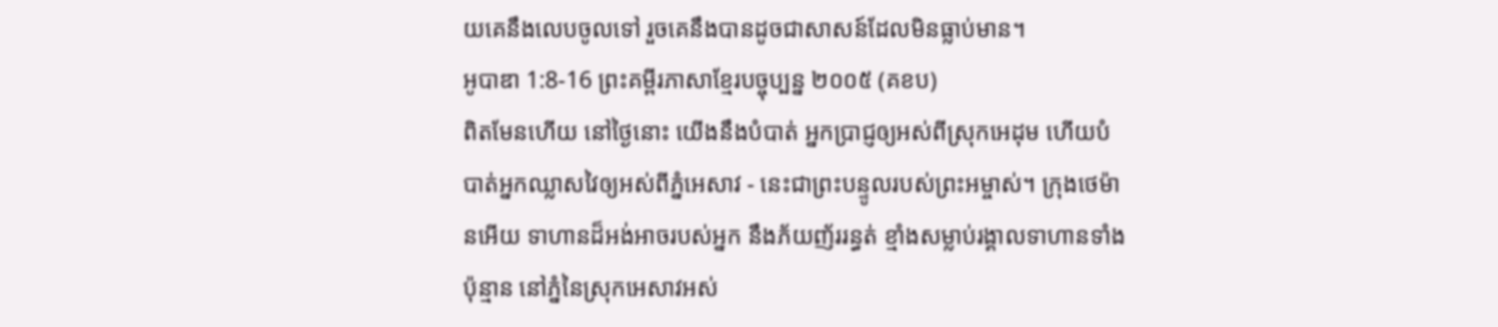យគេនឹងលេបចូលទៅ រួចគេនឹងបានដូចជាសាសន៍ដែលមិនធ្លាប់មាន។
អូបាឌា 1:8-16 ព្រះគម្ពីរភាសាខ្មែរបច្ចុប្បន្ន ២០០៥ (គខប)
ពិតមែនហើយ នៅថ្ងៃនោះ យើងនឹងបំបាត់ អ្នកប្រាជ្ញឲ្យអស់ពីស្រុកអេដុម ហើយបំបាត់អ្នកឈ្លាសវៃឲ្យអស់ពីភ្នំអេសាវ - នេះជាព្រះបន្ទូលរបស់ព្រះអម្ចាស់។ ក្រុងថេម៉ានអើយ ទាហានដ៏អង់អាចរបស់អ្នក នឹងភ័យញ័ររន្ធត់ ខ្មាំងសម្លាប់រង្គាលទាហានទាំងប៉ុន្មាន នៅភ្នំនៃស្រុកអេសាវអស់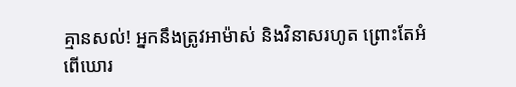គ្មានសល់! អ្នកនឹងត្រូវអាម៉ាស់ និងវិនាសរហូត ព្រោះតែអំពើឃោរ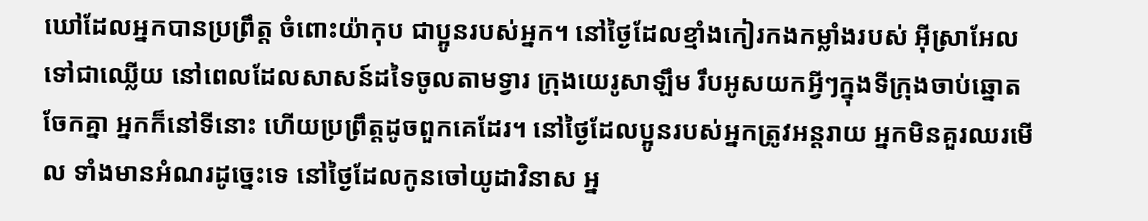ឃៅដែលអ្នកបានប្រព្រឹត្ត ចំពោះយ៉ាកុប ជាប្អូនរបស់អ្នក។ នៅថ្ងៃដែលខ្មាំងកៀរកងកម្លាំងរបស់ អ៊ីស្រាអែលទៅជាឈ្លើយ នៅពេលដែលសាសន៍ដទៃចូលតាមទ្វារ ក្រុងយេរូសាឡឹម រឹបអូសយកអ្វីៗក្នុងទីក្រុងចាប់ឆ្នោតចែកគ្នា អ្នកក៏នៅទីនោះ ហើយប្រព្រឹត្តដូចពួកគេដែរ។ នៅថ្ងៃដែលប្អូនរបស់អ្នកត្រូវអន្តរាយ អ្នកមិនគួរឈរមើល ទាំងមានអំណរដូច្នេះទេ នៅថ្ងៃដែលកូនចៅយូដាវិនាស អ្ន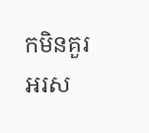កមិនគួរអរស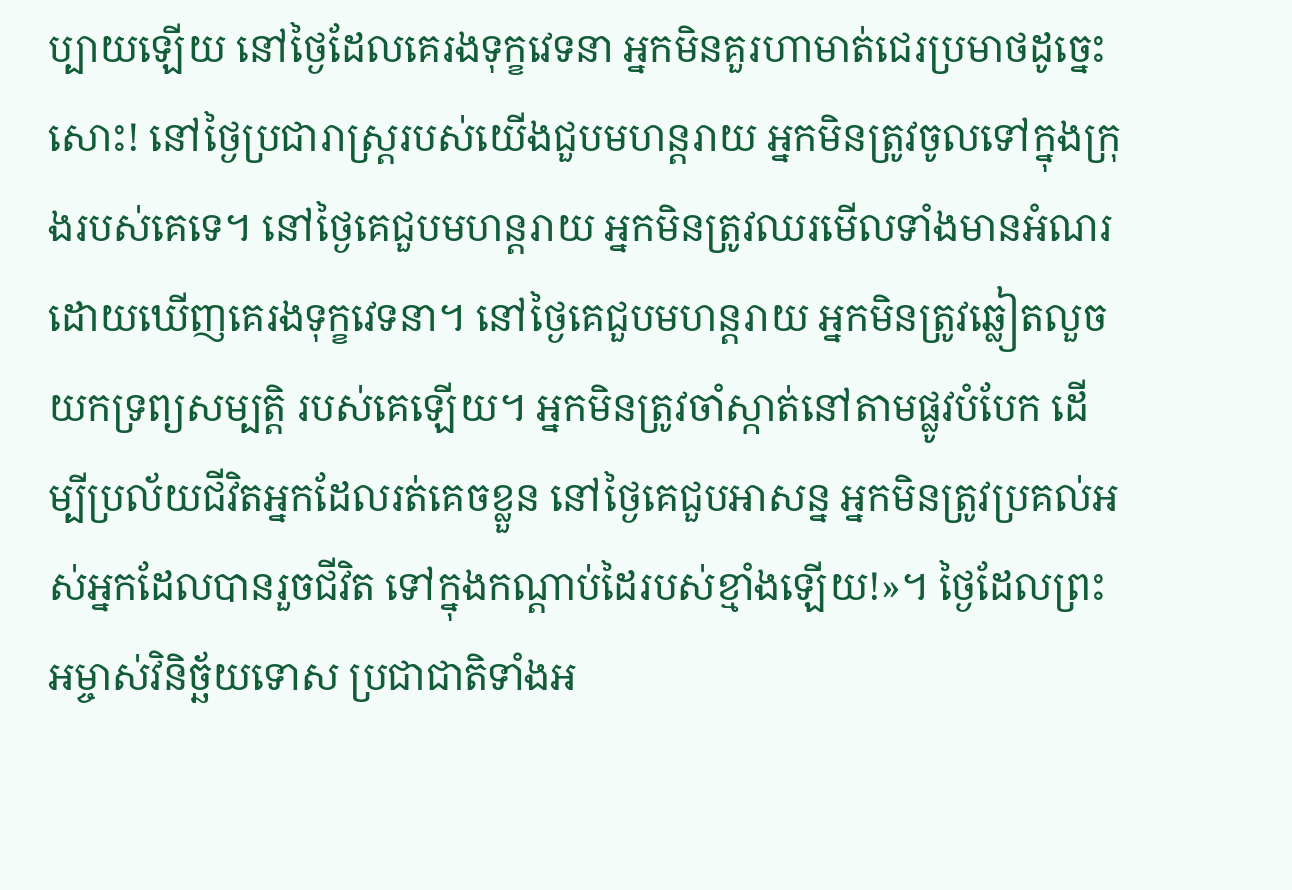ប្បាយឡើយ នៅថ្ងៃដែលគេរងទុក្ខវេទនា អ្នកមិនគួរហាមាត់ជេរប្រមាថដូច្នេះសោះ! នៅថ្ងៃប្រជារាស្ត្ររបស់យើងជួបមហន្តរាយ អ្នកមិនត្រូវចូលទៅក្នុងក្រុងរបស់គេទេ។ នៅថ្ងៃគេជួបមហន្តរាយ អ្នកមិនត្រូវឈរមើលទាំងមានអំណរ ដោយឃើញគេរងទុក្ខវេទនា។ នៅថ្ងៃគេជួបមហន្តរាយ អ្នកមិនត្រូវឆ្លៀតលួចយកទ្រព្យសម្បត្តិ របស់គេឡើយ។ អ្នកមិនត្រូវចាំស្កាត់នៅតាមផ្លូវបំបែក ដើម្បីប្រល័យជីវិតអ្នកដែលរត់គេចខ្លួន នៅថ្ងៃគេជួបអាសន្ន អ្នកមិនត្រូវប្រគល់អស់អ្នកដែលបានរួចជីវិត ទៅក្នុងកណ្ដាប់ដៃរបស់ខ្មាំងឡើយ!»។ ថ្ងៃដែលព្រះអម្ចាស់វិនិច្ឆ័យទោស ប្រជាជាតិទាំងអ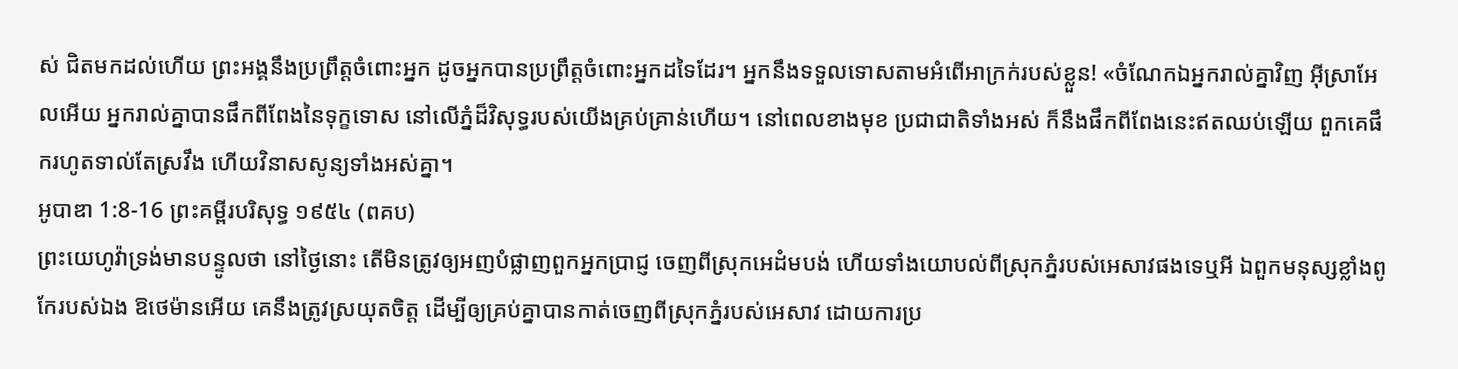ស់ ជិតមកដល់ហើយ ព្រះអង្គនឹងប្រព្រឹត្តចំពោះអ្នក ដូចអ្នកបានប្រព្រឹត្តចំពោះអ្នកដទៃដែរ។ អ្នកនឹងទទួលទោសតាមអំពើអាក្រក់របស់ខ្លួន! «ចំណែកឯអ្នករាល់គ្នាវិញ អ៊ីស្រាអែលអើយ អ្នករាល់គ្នាបានផឹកពីពែងនៃទុក្ខទោស នៅលើភ្នំដ៏វិសុទ្ធរបស់យើងគ្រប់គ្រាន់ហើយ។ នៅពេលខាងមុខ ប្រជាជាតិទាំងអស់ ក៏នឹងផឹកពីពែងនេះឥតឈប់ឡើយ ពួកគេផឹករហូតទាល់តែស្រវឹង ហើយវិនាសសូន្យទាំងអស់គ្នា។
អូបាឌា 1:8-16 ព្រះគម្ពីរបរិសុទ្ធ ១៩៥៤ (ពគប)
ព្រះយេហូវ៉ាទ្រង់មានបន្ទូលថា នៅថ្ងៃនោះ តើមិនត្រូវឲ្យអញបំផ្លាញពួកអ្នកប្រាជ្ញ ចេញពីស្រុកអេដំមបង់ ហើយទាំងយោបល់ពីស្រុកភ្នំរបស់អេសាវផងទេឬអី ឯពួកមនុស្សខ្លាំងពូកែរបស់ឯង ឱថេម៉ានអើយ គេនឹងត្រូវស្រយុតចិត្ត ដើម្បីឲ្យគ្រប់គ្នាបានកាត់ចេញពីស្រុកភ្នំរបស់អេសាវ ដោយការប្រ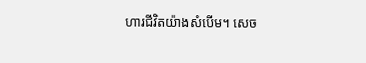ហារជីវិតយ៉ាងសំបើម។ សេច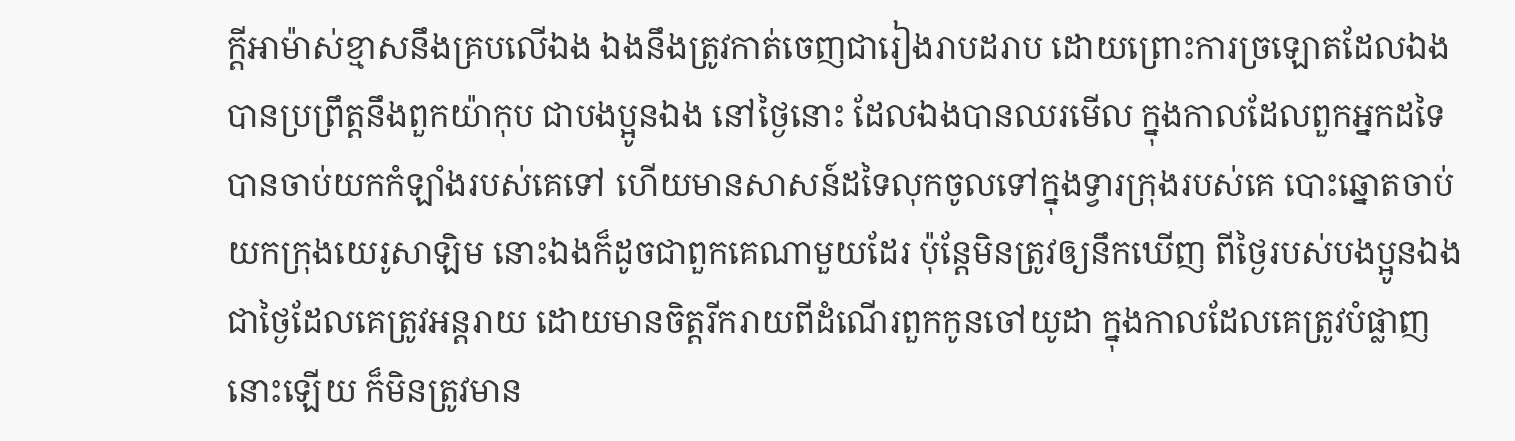ក្ដីអាម៉ាស់ខ្មាសនឹងគ្របលើឯង ឯងនឹងត្រូវកាត់ចេញជារៀងរាបដរាប ដោយព្រោះការច្រឡោតដែលឯងបានប្រព្រឹត្តនឹងពួកយ៉ាកុប ជាបងប្អូនឯង នៅថ្ងៃនោះ ដែលឯងបានឈរមើល ក្នុងកាលដែលពួកអ្នកដទៃបានចាប់យកកំឡាំងរបស់គេទៅ ហើយមានសាសន៍ដទៃលុកចូលទៅក្នុងទ្វារក្រុងរបស់គេ បោះឆ្នោតចាប់យកក្រុងយេរូសាឡិម នោះឯងក៏ដូចជាពួកគេណាមួយដែរ ប៉ុន្តែមិនត្រូវឲ្យនឹកឃើញ ពីថ្ងៃរបស់បងប្អូនឯង ជាថ្ងៃដែលគេត្រូវអន្តរាយ ដោយមានចិត្តរីករាយពីដំណើរពួកកូនចៅយូដា ក្នុងកាលដែលគេត្រូវបំផ្លាញនោះឡើយ ក៏មិនត្រូវមាន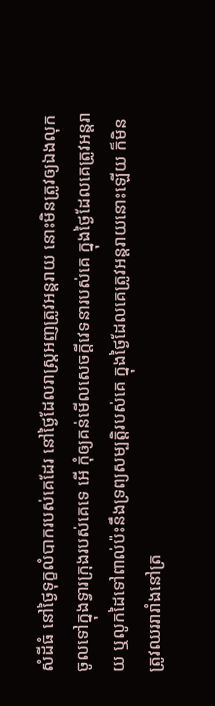សំដីធំ នៅថ្ងៃទុក្ខលំបាករបស់គេដែរ នៅថ្ងៃដែលរាស្ត្រអញត្រូវអន្តរាយ នោះមិនត្រូវឲ្យឯងលុកចូលទៅក្នុងទ្វារក្រុងរបស់គេទេ អើ កុំឲ្យគន់មើលសេចក្ដីវេទនារបស់គេ ក្នុងថ្ងៃដែលគេត្រូវអន្តរាយ ឬលូកដៃទៅពាល់ប៉ះនឹងទ្រព្យសម្បត្តិរបស់គេ ក្នុងថ្ងៃដែលគេត្រូវអន្តរាយនោះឡើយ ក៏មិនត្រូវឈររារាំងនៅត្រ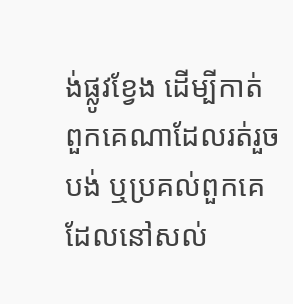ង់ផ្លូវខ្វែង ដើម្បីកាត់ពួកគេណាដែលរត់រួចបង់ ឬប្រគល់ពួកគេ ដែលនៅសល់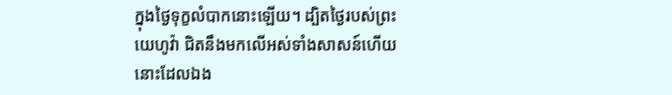ក្នុងថ្ងៃទុក្ខលំបាកនោះឡើយ។ ដ្បិតថ្ងៃរបស់ព្រះយេហូវ៉ា ជិតនឹងមកលើអស់ទាំងសាសន៍ហើយ នោះដែលឯង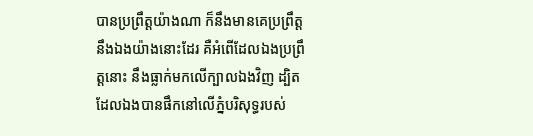បានប្រព្រឹត្តយ៉ាងណា ក៏នឹងមានគេប្រព្រឹត្តនឹងឯងយ៉ាងនោះដែរ គឺអំពើដែលឯងប្រព្រឹត្តនោះ នឹងធ្លាក់មកលើក្បាលឯងវិញ ដ្បិតដែលឯងបានផឹកនៅលើភ្នំបរិសុទ្ធរបស់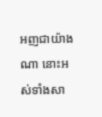អញជាយ៉ាងណា នោះអស់ទាំងសា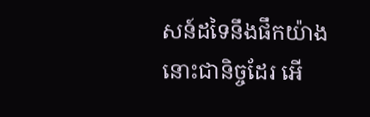សន៍ដទៃនឹងផឹកយ៉ាងនោះជានិច្ចដែរ អើ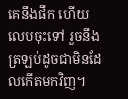គេនឹងផឹក ហើយលេបចុះទៅ រួចនឹងត្រឡប់ដូចជាមិនដែលកើតមកវិញ។